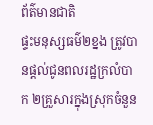ព័ត៌មានជាតិ
ផ្ទះមនុស្សធម៌២ខ្នង ត្រូវបានផ្តល់ជូនពលរដ្ឋក្រលំបាក ២គ្រួសារក្នុងស្រុកចំនួន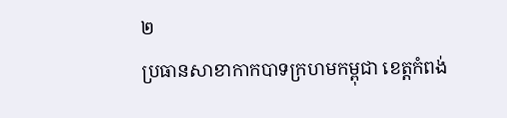២
ប្រធានសាខាកាកបាទក្រហមកម្ពុជា ខេត្តកំពង់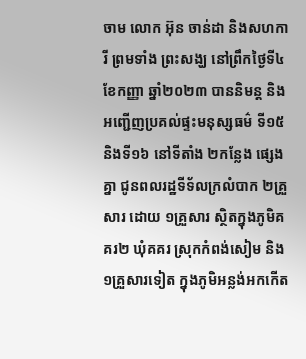ចាម លោក អ៊ុន ចាន់ដា និងសហការី ព្រមទាំង ព្រះសង្ឃ នៅព្រឹកថ្ងៃទី៤ ខែកញ្ញា ឆ្នាំ២០២៣ បាននិមន្ត និងអញ្ជើញប្រគល់ផ្ទះមនុស្សធម៌ ទី១៥ និងទី១៦ នៅទីតាំង ២កន្លែង ផ្សេងគ្នា ជូនពលរដ្ឋទីទ័លក្រលំបាក ២គ្រួសារ ដោយ ១គ្រួសារ ស្ថិតក្នុងភូមិគគរ២ ឃុំគគរ ស្រុកកំពង់សៀម និង ១គ្រួសារទៀត ក្នុងភូមិអន្លង់អកកើត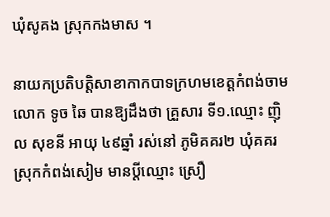ឃុំសូគង ស្រុកកងមាស ។

នាយកប្រតិបត្តិសាខាកាកបាទក្រហមខេត្តកំពង់ចាម លោក ទូច ឆៃ បានឱ្យដឹងថា គ្រួសារ ទី១.ឈ្មោះ ញ៉ិល សុខនី អាយុ ៤៩ឆ្នាំ រស់នៅ ភូមិគគរ២ ឃុំគគរ ស្រុកកំពង់សៀម មានប្តីឈ្មោះ ស្រឿ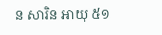ន សារិន អាយុ ៥១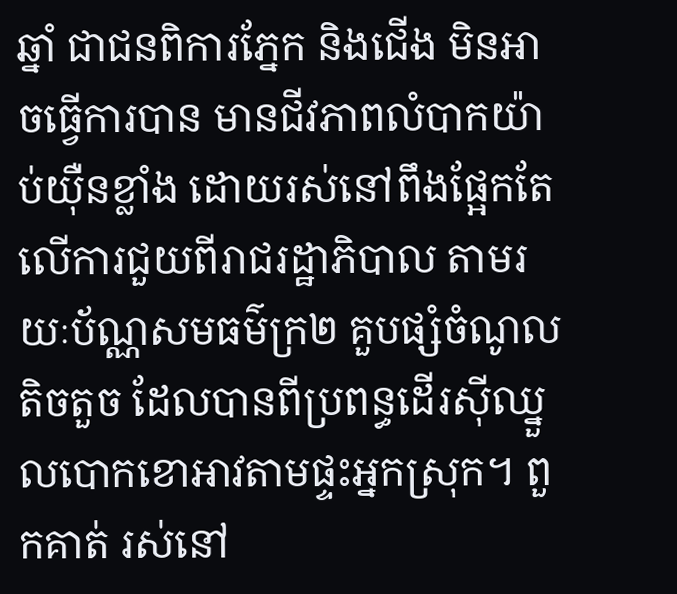ឆ្នាំ ជាជនពិការភ្នែក និងជើង មិនអាចធ្វើការបាន មានជីវភាពលំបាកយ៉ាប់យ៉ឺនខ្លាំង ដោយរស់នៅពឹងផ្អែកតែលើការជួយពីរាជរដ្ឋាភិបាល តាមរយៈប័ណ្ណសមធម៌ក្រ២ គួបផ្សំចំណូលតិចតួច ដែលបានពីប្រពន្ធដើរស៊ីឈ្នួលបោកខោអាវតាមផ្ទះអ្នកស្រុក។ ពួកគាត់ រស់នៅ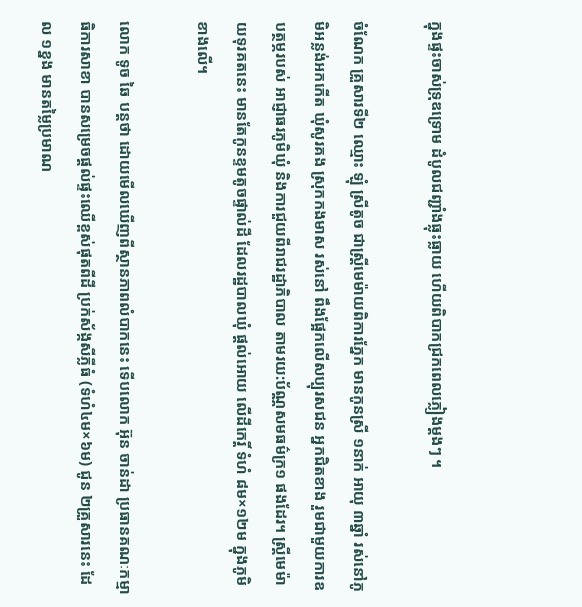ក្នុងផ្ទះចាស់ទ្រុឌទ្រោម ដំបូលជញ្ជាំងធ្លុះធ្លាយ ហើយពិបាកជ្រកពេលភ្លៀងម្តងៗ ។

ចំណែក គ្រួសារទី២ ឈ្មោះ ឡុំ ស្រីតូច ជាស្រ្តីមេម៉ាយពិការភ្នែក មានកូនស្រី ១នាក់ អាយុ ៣ឆ្នាំ រស់នៅភូមិអន្លង់អកកើត ឃុំសូរគង ស្រុកកងមាស រស់នៅ ពឹងផ្អែកលើសប្បុរសជន អ្នកជិតខាង រួមជាមួយការឧបត្ថម្ភរបស់ អាជ្ញាធរភូមិឃុំ និងការជួយពីរាជរដ្ឋាភិបាល តាមរយ:ប័ណ្ណសមធម៌ក្រ១ ផងដែរ។ ស្រ្តីមេម៉ាយទុរគតនេះ មានតែកូនខ្ទមតូចផ្ទាល់ដី ដែលរដ្ឋបាលឃុំ ផ្តល់អោយ លើដីកេរ្តិ៍ ទំហំ ៨ម×១២ម ក្នុងភូមិខាងលើ។

លោក ទូច ឆៃ បន្តថា ដោយមើលឃើញពីស្ថានភាពលំបាកនេះ ទើបលោក អ៊ុន ចាន់ដា ប្រធានគណៈកម្មាធិការសាខា បានសម្រេចផ្តល់ផ្ទះឈើខ្ពស់ផុតពីដី ប្រក់ស័ង្កសីភ្លីធំ (ទំហំ៤ម×៦ម) ជូន ២គ្រួសារនេះ ដែល ១ខ្នង មានតម្លៃប្រមាណ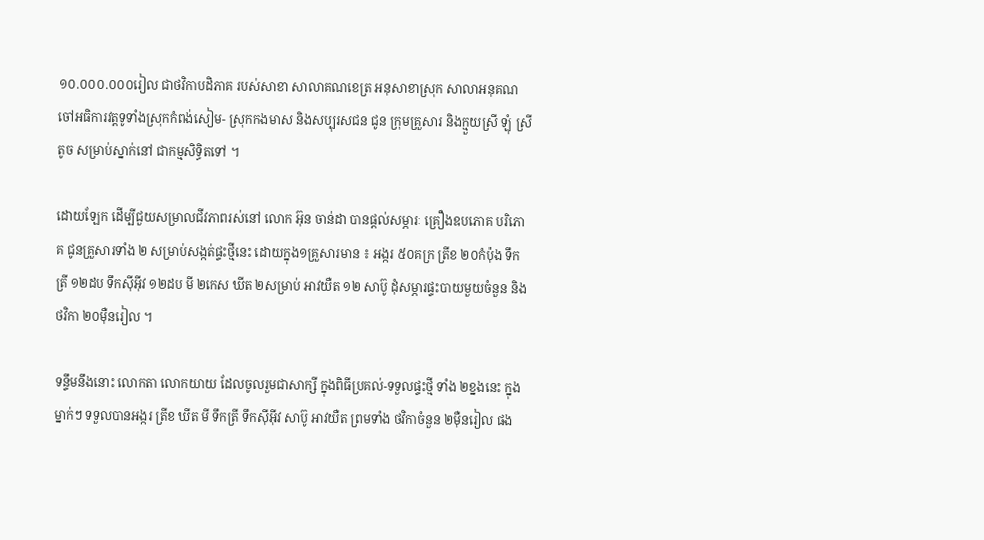១០.០០០.០០០រៀល ជាថវិកាបដិភាគ របស់សាខា សាលាគណខេត្រ អនុសាខាស្រុក សាលាអនុគណ ចៅអធិការវត្តទូទាំងស្រុកកំពង់សៀម- ស្រុកកងមាស និងសប្បុរសជន ជូន ក្រុមគ្រួសារ និងក្មួយស្រី ឡុំ ស្រីតូច សម្រាប់ស្នាក់នៅ ជាកម្មសិទ្ធិតទៅ ។

ដោយឡែក ដើម្បីជួយសម្រាលជីវភាពរស់នៅ លោក អ៊ុន ចាន់ដា បានផ្តល់សម្ភារៈ គ្រឿងឧបភោគ បរិភោគ ជូនគ្រួសារទាំង ២ សម្រាប់សង្កត់ផ្ទះថ្មីនេះ ដោយក្នុង១គ្រួសារមាន ៖ អង្ករ ៥០គក្រ ត្រីខ ២០កំប៉ុង ទឹកត្រី ១២ដប ទឹកស៊ីអ៊ីវ ១២ដប មី ២កេស ឃីត ២សម្រាប់ អាវយឺត ១២ សាប៊ូ ដុំសម្ភារផ្ទះបាយមួយចំនួន និងថវិកា ២០ម៉ឺនរៀល ។

ទន្ទឹមនឹងនោះ លោកតា លោកយាយ ដែលចូលរួមជាសាក្សី ក្នុងពិធីប្រគល់-ទទួលផ្ទះថ្មី ទាំង ២ខ្នងនេះ ក្នុងម្នាក់ៗ ទទួលបានអង្ករ ត្រីខ ឃីត មី ទឹកត្រី ទឹកស៊ីអ៊ីវ សាប៊ូ អាវយឺត ព្រមទាំង ថវិកាចំនួន ២ម៉ឺនរៀល ផង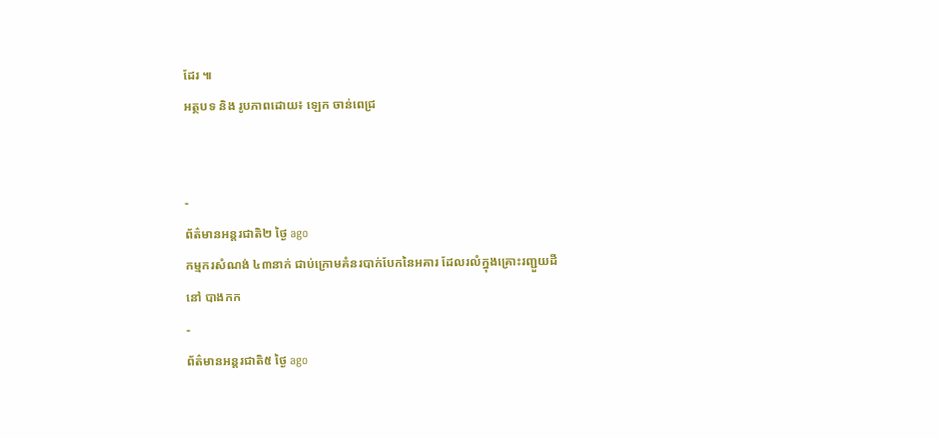ដែរ ៕
អត្ថបទ និង រូបភាពដោយ៖ ឡេក ចាន់ពេជ្រ


-
ព័ត៌មានអន្ដរជាតិ២ ថ្ងៃ ago
កម្មករសំណង់ ៤៣នាក់ ជាប់ក្រោមគំនរបាក់បែកនៃអគារ ដែលរលំក្នុងគ្រោះរញ្ជួយដីនៅ បាងកក
-
ព័ត៌មានអន្ដរជាតិ៥ ថ្ងៃ ago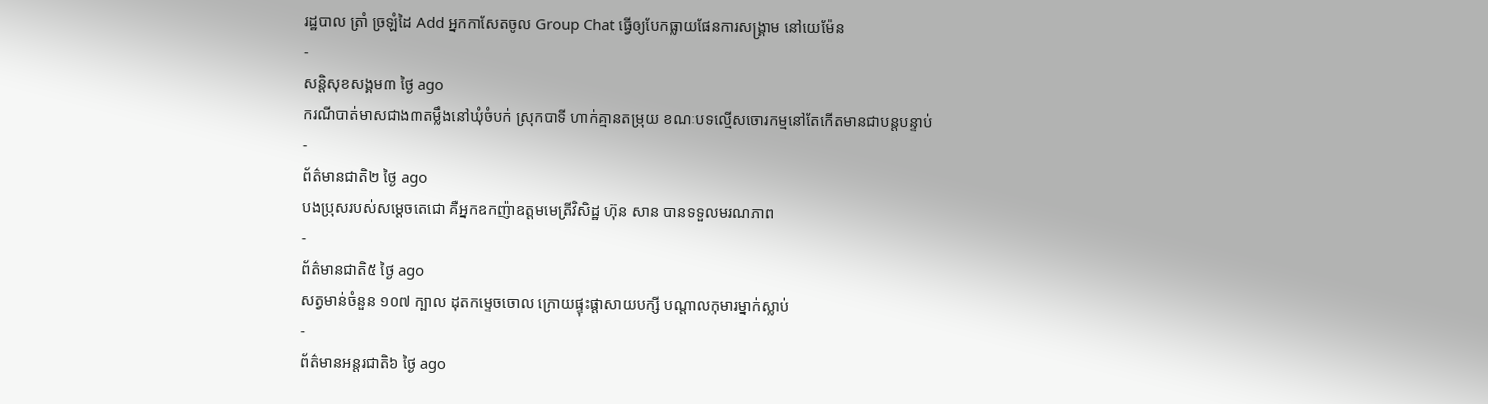រដ្ឋបាល ត្រាំ ច្រឡំដៃ Add អ្នកកាសែតចូល Group Chat ធ្វើឲ្យបែកធ្លាយផែនការសង្គ្រាម នៅយេម៉ែន
-
សន្តិសុខសង្គម៣ ថ្ងៃ ago
ករណីបាត់មាសជាង៣តម្លឹងនៅឃុំចំបក់ ស្រុកបាទី ហាក់គ្មានតម្រុយ ខណៈបទល្មើសចោរកម្មនៅតែកើតមានជាបន្តបន្ទាប់
-
ព័ត៌មានជាតិ២ ថ្ងៃ ago
បងប្រុសរបស់សម្ដេចតេជោ គឺអ្នកឧកញ៉ាឧត្តមមេត្រីវិសិដ្ឋ ហ៊ុន សាន បានទទួលមរណភាព
-
ព័ត៌មានជាតិ៥ ថ្ងៃ ago
សត្វមាន់ចំនួន ១០៧ ក្បាល ដុតកម្ទេចចោល ក្រោយផ្ទុះផ្ដាសាយបក្សី បណ្តាលកុមារម្នាក់ស្លាប់
-
ព័ត៌មានអន្ដរជាតិ៦ ថ្ងៃ ago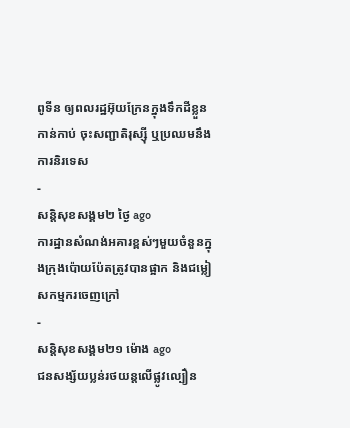ពូទីន ឲ្យពលរដ្ឋអ៊ុយក្រែនក្នុងទឹកដីខ្លួនកាន់កាប់ ចុះសញ្ជាតិរុស្ស៊ី ឬប្រឈមនឹងការនិរទេស
-
សន្តិសុខសង្គម២ ថ្ងៃ ago
ការដ្ឋានសំណង់អគារខ្ពស់ៗមួយចំនួនក្នុងក្រុងប៉ោយប៉ែតត្រូវបានផ្អាក និងជម្លៀសកម្មករចេញក្រៅ
-
សន្តិសុខសង្គម២១ ម៉ោង ago
ជនសង្ស័យប្លន់រថយន្តលើផ្លូវល្បឿន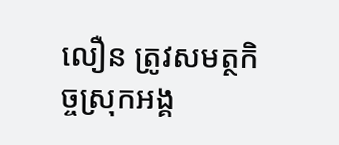លឿន ត្រូវសមត្ថកិច្ចស្រុកអង្គ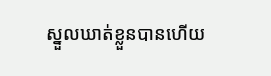ស្នួលឃាត់ខ្លួនបានហើយ